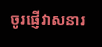ចូរផ្ញើវាសនារ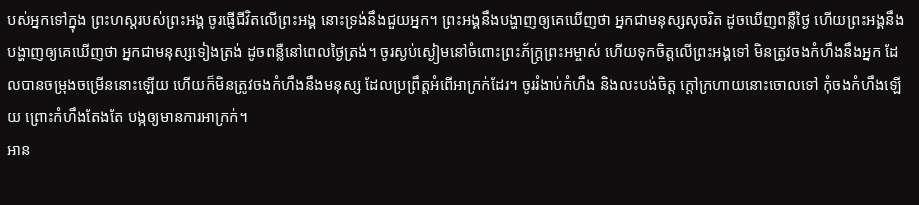បស់អ្នកទៅក្នុង ព្រះហស្ដរបស់ព្រះអង្គ ចូរផ្ញើជីវិតលើព្រះអង្គ នោះទ្រង់នឹងជួយអ្នក។ ព្រះអង្គនឹងបង្ហាញឲ្យគេឃើញថា អ្នកជាមនុស្សសុចរិត ដូចឃើញពន្លឺថ្ងៃ ហើយព្រះអង្គនឹងបង្ហាញឲ្យគេឃើញថា អ្នកជាមនុស្សទៀងត្រង់ ដូចពន្លឺនៅពេលថ្ងៃត្រង់។ ចូរស្ងប់ស្ងៀមនៅចំពោះព្រះភ័ក្ត្រព្រះអម្ចាស់ ហើយទុកចិត្តលើព្រះអង្គទៅ មិនត្រូវចងកំហឹងនឹងអ្នក ដែលបានចម្រុងចម្រើននោះឡើយ ហើយក៏មិនត្រូវចងកំហឹងនឹងមនុស្ស ដែលប្រព្រឹត្តអំពើអាក្រក់ដែរ។ ចូររំងាប់កំហឹង និងលះបង់ចិត្ត ក្ដៅក្រហាយនោះចោលទៅ កុំចងកំហឹងឡើយ ព្រោះកំហឹងតែងតែ បង្កឲ្យមានការអាក្រក់។
អាន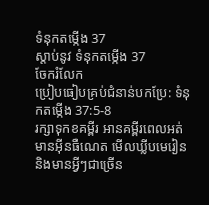ទំនុកតម្កើង 37
ស្ដាប់នូវ ទំនុកតម្កើង 37
ចែករំលែក
ប្រៀបធៀបគ្រប់ជំនាន់បកប្រែ: ទំនុកតម្កើង 37:5-8
រក្សាទុកខគម្ពីរ អានគម្ពីរពេលអត់មានអ៊ីនធឺណេត មើលឃ្លីបមេរៀន និងមានអ្វីៗជាច្រើន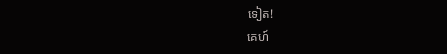ទៀត!
គេហ៍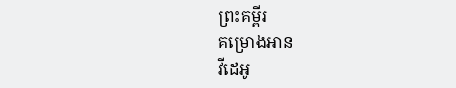ព្រះគម្ពីរ
គម្រោងអាន
វីដេអូ